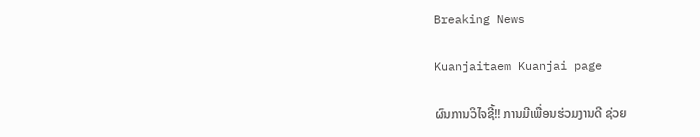Breaking News

Kuanjaitaem Kuanjai page

ຜົນການວິໄຈຊີ້!! ການມີເພື່ອນຮ່ວມງານດີ ຊ່ວຍ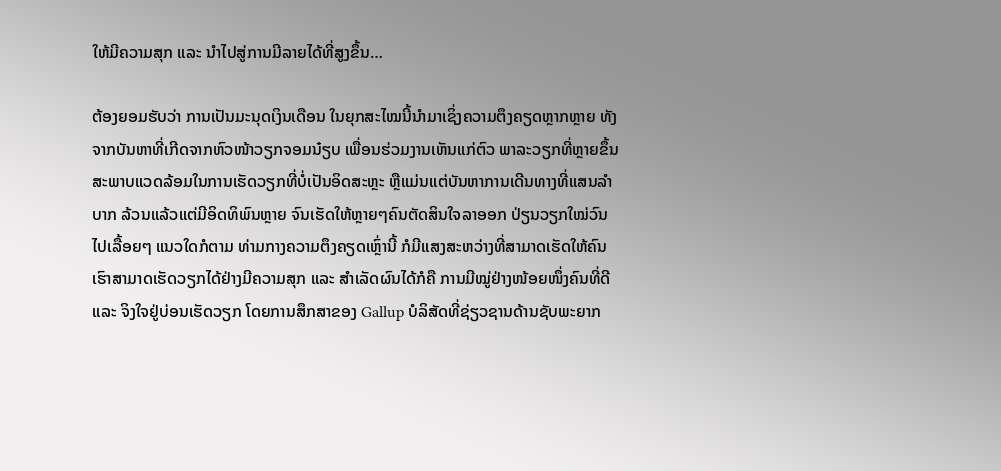ໃຫ້ມີຄວາມສຸກ ແລະ ນໍາໄປສູ່ການມີລາຍໄດ້ທີ່ສູງຂຶ້ນ…

ຕ້ອງຍອມຮັບວ່າ ການເປັນມະນຸດເງິນເດືອນ ໃນຍຸກສະໄໝນີ້ນໍາມາເຊິ່ງຄວາມຕຶງຄຽດຫຼາກຫຼາຍ ທັງຈາກບັນຫາທີ່ເກີດຈາກຫົວໜ້າວຽກຈອມນ໋ຽບ ເພື່ອນຮ່ວມງານເຫັນແກ່ຕົວ ພາລະວຽກທີ່ຫຼາຍຂຶ້ນ ສະພາບແວດລ້ອມໃນການເຮັດວຽກທີ່ບໍ່ເປັນອິດສະຫຼະ ຫຼືແມ່ນແຕ່ບັນຫາການເດີນທາງທີ່ແສນລໍາບາກ ລ້ວນແລ້ວແຕ່ມີອິດທິພົນຫຼາຍ ຈົນເຮັດໃຫ້ຫຼາຍໆຄົນຕັດສິນໃຈລາອອກ ປ່ຽນວຽກໃໝ່ວົນໄປເລື້ອຍໆ ແນວໃດກໍຕາມ ທ່າມກາງຄວາມຕຶງຄຽດເຫຼົ່ານີ້ ກໍມີແສງສະຫວ່າງທີ່ສາມາດເຮັດໃຫ້ຄົນເຮົາສາມາດເຮັດວຽກໄດ້ຢ່າງມີຄວາມສຸກ ແລະ ສໍາເລັດຜົນໄດ້ກໍຄື ການມີໝູ່ຢ່າງໜ້ອຍໜຶ່ງຄົນທີ່ດີ ແລະ ຈິງໃຈຢູ່ບ່ອນເຮັດວຽກ ໂດຍການສຶກສາຂອງ Gallup ບໍລິສັດທີ່ຊ່ຽວຊານດ້ານຊັບພະຍາກ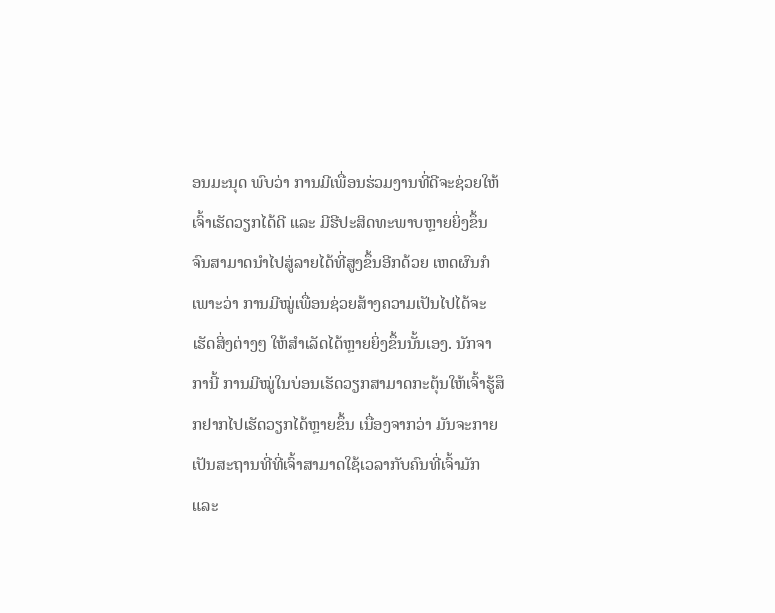ອນມະນຸດ ພົບວ່າ ການມີເພື່ອນຮ່ວມງານທີ່ດີຈະຊ່ວຍໃຫ້ເຈົ້າເຮັດວຽກໄດ້ດີ ແລະ ມີຮີປະສິດທະພາບຫຼາຍຍິ່ງຂຶ້ນ ຈົນສາມາດນໍາໄປສູ່ລາຍໄດ້ທີ່ສູງຂຶ້ນອີກດ້ວຍ ເຫດຜົນກໍເພາະວ່າ ການມີໝູ່ເພື່ອນຊ່ວຍສ້າງຄວາມເປັນໄປໄດ້ຈະເຮັດສິ່ງຕ່າງໆ ໃຫ້ສໍາເລັດໄດ້ຫຼາຍຍິ່ງຂຶ້ນນັ້ນເອງ. ນັກຈາການີ້ ການມີໝູ່ໃນບ່ອນເຮັດວຽກສາມາດກະຕຸ້ນໃຫ້ເຈົ້າຮູ້ສຶກຢາກໄປເຮັດວຽກໄດ້ຫຼາຍຂຶ້ນ ເນື່ອງຈາກວ່າ ມັນຈະກາຍເປັນສະຖານທີ່ທີ່ເຈົ້າສາມາດໃຊ້ເວລາກັບຄົນທີ່ເຈົ້າມັກ ແລະ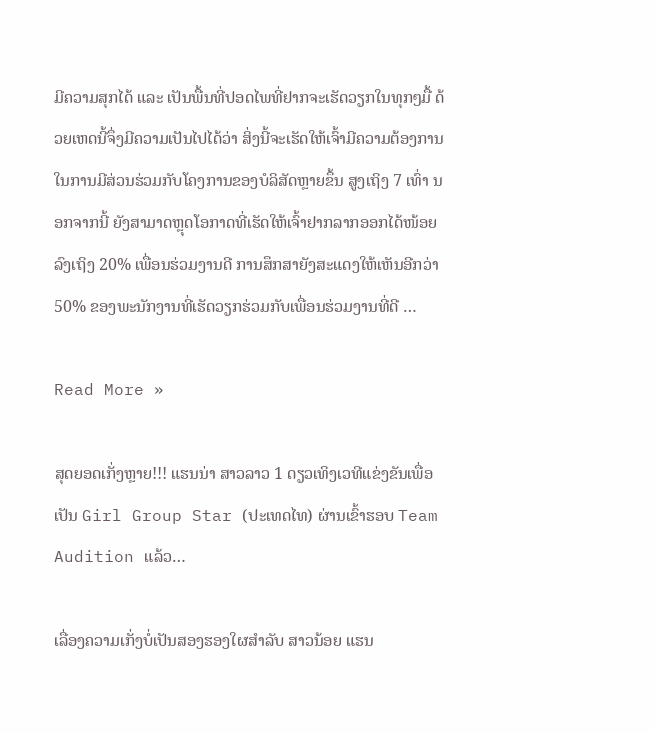ມີຄວາມສຸກໄດ້ ແລະ ເປັນພື້ນທີ່ປອດໄພທີ່ຢາກຈະເຮັດວຽກໃນທຸກໆມື້ ດ້ວຍເຫດນີ້ຈຶ່ງມີຄວາມເປັນໄປໄດ້ວ່າ ສິ່ງນີ້ຈະເຮັດໃຫ້ເຈົ້າມີຄວາມຕ້ອງການໃນການມີສ່ວນຮ່ວມກັບໂຄງການຂອງບໍລິສັດຫຼາຍຂຶ້ນ ສູງເຖິງ 7 ເທົ່າ ນອກຈາກນີ້ ຍັງສາມາດຫຼຸດໂອກາດທີ່ເຮັດໃຫ້ເຈົ້າຢາກລາກອອກໄດ້ໜ້ອຍລົງເຖິງ 20% ເພື່ອນຮ່ວມງານດີ ການສຶກສາຍັງສະແດງໃຫ້ເຫັນອີກວ່າ 50% ຂອງພະນັກງານທີ່ເຮັດວຽກຮ່ວມກັບເພື່ອນຮ່ວມງານທີ່ດີ …

Read More »

ສຸດຍອດເກັ່ງຫຼາຍ!!! ແຮນນ່າ ສາວລາວ 1 ດຽວເທິງເວທີແຂ່ງຂັນເພື່ອເປັນ Girl Group Star (ປະເທດໄທ) ຜ່ານເຂົ້າຮອບ Team Audition ແລ້ວ…

ເລື່ອງຄວາມເກັ່ງບໍ່ເປັນສອງຮອງໃຜສໍາລັບ ສາວນ້ອຍ ແຮນ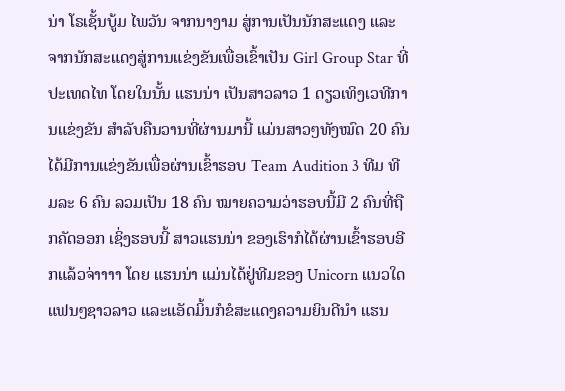ນ່າ ໂຣເຊັ້ນບູ້ມ ໄພວັນ ຈາກນາງາມ ສູ່ການເປັນນັກສະແດງ ແລະ ຈາກນັກສະແດງສູ່ການແຂ່ງຂັນເພື່ອເຂົ້າເປັນ Girl Group Star ທີ່ປະເທດໄທ ໂດຍໃນນັ້ນ ແຮນນ່າ ເປັນສາວລາວ 1 ດຽວເທິງເວທີການແຂ່ງຂັນ ສໍາລັບຄືນວານທີ່ຜ່ານມານີ້ ແມ່ນສາວໆທັງໝົດ 20 ຄົນ ໄດ້ມີການແຂ່ງຂັນເພື່ອຜ່ານເຂົ້າຮອບ Team Audition 3 ທີມ ທີມລະ 6 ຄົນ ລວມເປັນ 18 ຄົນ ໝາຍຄວາມວ່າຮອບນີ້ມີ 2 ຄົນທີ່ຖືກຄັດອອກ ເຊິ່ງຮອບນີ້ ສາວແຮນນ່າ ຂອງເຮົາກໍໄດ້ຜ່ານເຂົ້າຮອບອີກແລ້ວຈ່າາາາ ໂດຍ ແຮນນ່າ ແມ່ນໄດ້ຢູ່ທີມຂອງ Unicorn ແນວໃດ ແຟນໆຊາວລາວ ແລະແອັດມິ້ນກໍຂໍສະແດງຄວາມຍິນດີນໍາ ແຮນ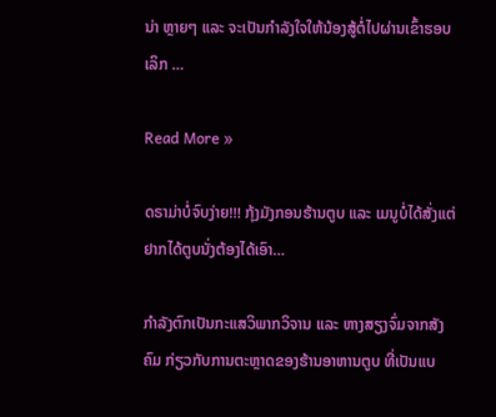ນ່າ ຫຼາຍໆ ແລະ ຈະເປັນກໍາລັງໃຈໃຫ້ນ້ອງສູ້ຕໍ່ໄປຜ່ານເຂົ້າຮອບເລິກ …

Read More »

ດຣາມ່າບໍ່ຈົບງ່າຍ!!! ກຸ້ງມັງກອນຮ້ານຕູບ ແລະ ເມນູບໍ່ໄດ້ສັ່ງແຕ່ຢາກໄດ້ຕູບນັ່ງຕ້ອງໄດ້ເອົາ…

ກໍາລັງຕົກເປັນກະແສວິພາກວິຈານ ແລະ ຫາງສຽງຈົ່ມຈາກສັງຄົມ ກ່ຽວກັບການຕະຫຼາດຂອງຮ້ານອາຫານຕູບ ທີ່ເປັນແບ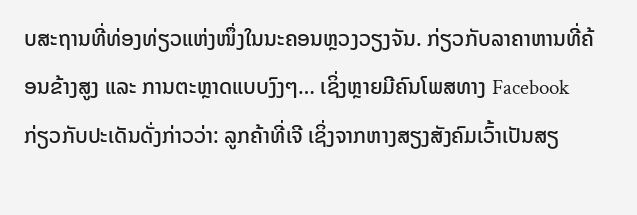ບສະຖານທີ່ທ່ອງທ່ຽວແຫ່ງໜຶ່ງໃນນະຄອນຫຼວງວຽງຈັນ. ກ່ຽວກັບລາຄາຫານທີ່ຄ້ອນຂ້າງສູງ ແລະ ການຕະຫຼາດແບບງົງໆ… ເຊິ່ງຫຼາຍມີຄົນໂພສທາງ Facebook ກ່ຽວກັບປະເດັນດັ່ງກ່າວວ່າ: ລູກຄ້າທີ່ເຈີ ເຊິ່ງຈາກຫາງສຽງສັງຄົມເວົ້າເປັນສຽ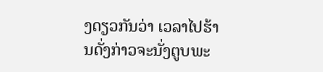ງດຽວກັນວ່າ ເວລາໄປຮ້ານດັ່ງກ່າວຈະນັ່ງຕູບພະ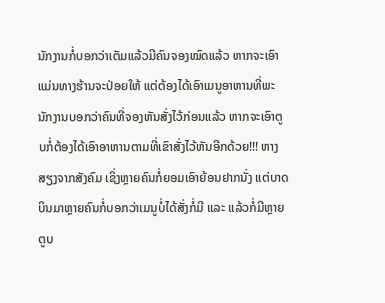ນັກງານກໍ່ບອກວ່າເຕັມແລ້ວມີຄົນຈອງໝົດແລ້ວ ຫາກຈະເອົາແມ່ນທາງຮ້ານຈະປ່ອຍໃຫ້ ແຕ່ຕ້ອງໄດ້ເອົາເມນູອາຫານທີ່ພະນັກງານບອກວ່າຄົນທີ່ຈອງຫັນສັ່ງໄວ້ກ່ອນແລ້ວ ຫາກຈະເອົາຕູບກໍ່ຕ້ອງໄດ້ເອົາອາຫານຕາມທີ່ເຂົາສັ່ງໄວ້ຫັນອີກດ້ວຍ!!! ຫາງສຽງຈາກສັງຄົມ ເຊິ່ງຫຼາຍຄົນກໍ່ຍອມເອົາຍ້ອນຢາກນັ່ງ ແຕ່ບາດບິນມາຫຼາຍຄົນກໍ່ບອກວ່າເມນູບໍ່ໄດ້ສັ່ງກໍ່ມີ ແລະ ແລ້ວກໍ່ມີຫຼາຍຕູບ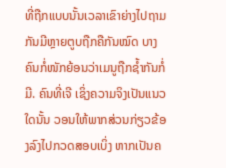ທີ່ຖືກແບບນັ້ນເວລາເຂົາຍ່າງໄປຖາມກັນມີຫຼາຍຕູບຖືກຄືກັນໝົດ ບາງຄົນກໍ່ໜັກຍ້ອນວ່າເມນູຖືກຊໍ້າກັນກໍ່ມີ. ຄົນທີ່ເຈີ ເຊິ່ງຄວາມຈິງເປັນແນວໃດນັ້ນ ວອນໃຫ້ພາກສ່ວນກ່ຽວຂ້ອງລົງໄປກວດສອບເບິ່ງ ຫາກເປັນຄ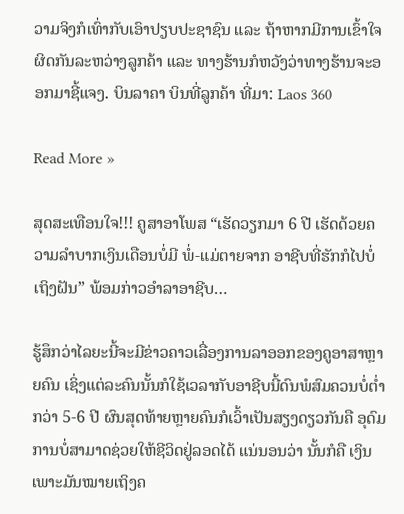ວາມຈິງກໍເທົ່າກັບເອົາປຽບປະຊາຊົນ ແລະ ຖ້າຫາກມີການເຂົ້າໃຈຜິດກັນລະຫວ່າງລູກຄ້າ ແລະ ທາງຮ້ານກໍຫວັງວ່າທາງຮ້ານຈະອອກມາຊີ້ແຈງ. ບິນລາຄາ ບິນທີ່ລູກຄ້າ ທີ່ມາ: Laos 360

Read More »

ສຸດສະເທືອນໃຈ!!! ຄູສາອາໂພສ “ເຮັດວຽກມາ 6 ປີ ເຮັດດ້ວຍຄວາມລໍາບາກເງິນເດືອນບໍ່ມີ ພໍ່-ແມ່ຕາຍຈາກ ອາຊີບທີ່ຮັກກໍໄປບໍ່ເຖິງຝັນ” ພ້ອມກ່າວອໍາລາອາຊີບ…

ຮູ້ສຶກວ່າໄລຍະນີ້ຈະມີຂ່າວຄາວເລື່ອງການລາອອກຂອງຄູອາສາຫຼາຍຄົນ ເຊິ່ງແຕ່ລະຄົນນັ້ນກໍໃຊ້ເວລາກັບອາຊີບນີ້ດົນພໍສົມຄວນບໍ່ຕໍ່າກວ່າ 5-6 ປີ ຜົນສຸດທ້າຍຫຼາຍຄົນກໍເວົ້າເປັນສຽງດຽວກັນຄື ອຸດົມການບໍ່ສາມາດຊ່ວຍໃຫ້ຊີວິດຢູ່ລອດໄດ້ ແນ່ນອນວ່າ ນັ້ນກໍຄື ເງິນ ເພາະມັນໝາຍເຖິງຄ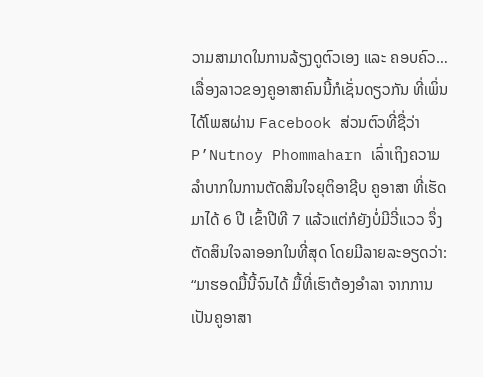ວາມສາມາດໃນການລ້ຽງດູຕົວເອງ ແລະ ຄອບຄົວ… ເລື່ອງລາວຂອງຄູອາສາຄົນນີ້ກໍເຊັ່ນດຽວກັນ ທີ່ເພິ່ນໄດ້ໂພສຜ່ານ Facebook ສ່ວນຕົວທີ່ຊື່ວ່າ P’Nutnoy Phommaharn ເລົ່າເຖິງຄວາມລໍາບາກໃນການຕັດສິນໃຈຍຸຕິອາຊີບ ຄູອາສາ ທີ່ເຮັດມາໄດ້ 6 ປີ ເຂົ້າປີທີ 7 ແລ້ວແຕ່ກໍຍັງບໍ່ມີວີ່ແວວ ຈຶ່ງຕັດສິນໃຈລາອອກໃນທີ່ສຸດ ໂດຍມີລາຍລະອຽດວ່າ: “ມາຮອດມື້ນີ້ຈົນໄດ້ ມື້ທີ່ເຮົາຕ້ອງອຳລາ ຈາກການເປັນຄູອາສາ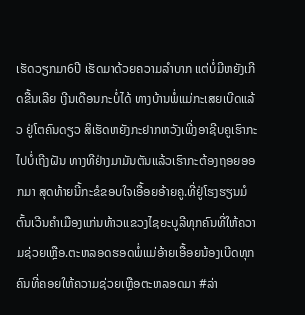ເຮັດວຽກມາ6ປີ ເຮັດມາດ້ວຍຄວາມລຳບາກ ແຕ່ບໍ່ມີຫຍັງເກີດຂື້ນເລີຍ ເງີນເດືອນກະບໍ່ໄດ້ ທາງບ້ານພໍ່ແມ່ກະເສຍເບີດແລ້ວ ຢູ່ໂຕຄົນດຽວ ສິເຮັດຫຍັງກະຢາກຫວັງເພີ່ງອາຊີບຄູເຮົາກະໄປບໍ່ເຖີງຝັນ ທາງທີຢ່າງມາມັນຕັນແລ້ວເຮົາກະຕ້ອງຖອຍອອກມາ ສຸດທ້າຍນີ້ກະຂໍຂອບໃຈເອື້ອຍອ້າຍຄູ.ທີ່ຢູ່ໂຮງຮຽນມໍຕົ້ນເວີນຄຳເມືອງແກ່ນທ້າວແຂວງໄຊຍະບູລີທຸກຄົນທີ່ໃຫ້ຄວາມຊ່ວຍເຫຼືອ.ຕະຫລອດຮອດພໍ່ແມ່ອ້າຍເອື້ອຍນ້ອງເບີດທຸກຄົນທີ່ຄອຍໃຫ້ຄວາມຊ່ວຍເຫຼືອຕະຫລອດມາ #ລ່າ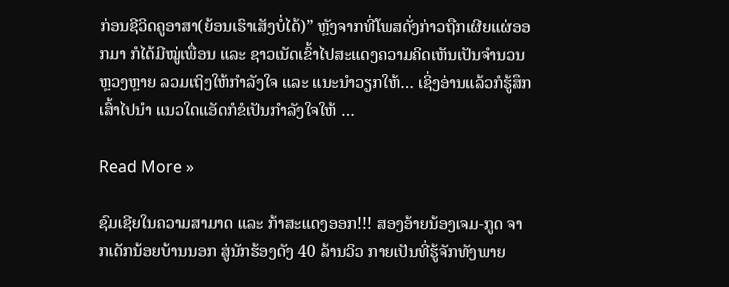ກ່ອນຊີວິດຄູອາສາ(ຍ້ອນເຮົາເສັງບໍ່ໄດ້)” ຫຼັງຈາກທີ່ໂພສດັ່ງກ່າວຖືກເຜີຍແຜ່ອອກມາ ກໍໄດ້ມີໝູ່ເພື່ອນ ແລະ ຊາວເນັດເຂົ້າໄປສະແດງຄວາມຄິດເຫັນເປັນຈໍານວນຫຼວງຫຼາຍ ລວມເຖິງໃຫ້ກໍາລັງໃຈ ແລະ ແນະນໍາວຽກໃຫ້… ເຊິ່ງອ່ານແລ້ວກໍຮູ້ສຶກເສົ້າໄປນໍາ ແນວໃດແອັດກໍຂໍເປັນກໍາລັງໃຈໃຫ້ …

Read More »

ຊົມເຊີຍໃນຄວາມສາມາດ ແລະ ກ້າສະແດງອອກ!!! ສອງອ້າຍນ້ອງເຈມ-ກູດ ຈາກເດັກນ້ອຍບ້ານນອກ ສູ່ນັກຮ້ອງດັງ 40 ລ້ານວິວ ກາຍເປັນທີ່ຮູ້ຈັກທັງພາຍ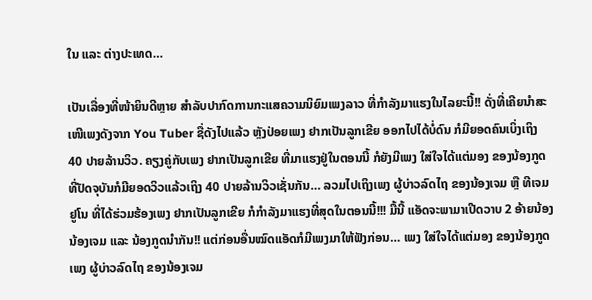ໃນ ແລະ ຕ່າງປະເທດ…

ເປັນເລື່ອງທີ່ໜ້າຍິນດີຫຼາຍ ສໍາລັບປາກົດການກະແສຄວາມນິຍົມເພງລາວ ທີ່ກໍາລັງມາແຮງໃນໄລຍະນີ້!! ດັ່ງທີ່ເຄີຍນໍາສະເໜີເພງດັງຈາກ You Tuber ຊື່ດັງໄປແລ້ວ ຫຼັງປ່ອຍເພງ ຢາກເປັນລູກເຂີຍ ອອກໄປໄດ້ບໍ່ດົນ ກໍມີຍອດຄົນເບິ່ງເຖິງ 40 ປາຍລ້ານວິວ. ຄຽງຄູ່ກັບເພງ ຢາກເປັນລູກເຂີຍ ທີ່ມາແຮງຢູ່ໃນຕອນນີ້ ກໍຍັງມີເພງ ໃສ່ໃຈໄດ້ແຕ່ມອງ ຂອງນ້ອງກູດ ທີ່ປັດຈຸບັນກໍມີຍອດວິວແລ້ວເຖິງ 40 ປາຍລ້ານວິວເຊັ່ນກັນ… ລວມໄປເຖິງເພງ ຜູ້ບ່າວລົດໄຖ ຂອງນ້ອງເຈມ ຫຼື ທີເຈມ ຢູໂນ ທີ່ໄດ້ຮ່ວມຮ້ອງເພງ ຢາກເປັນລູກເຂີຍ ກໍກໍາລັງມາແຮງທີ່ສຸດໃນຕອນນີ້!!! ມື້ນີ້ ແອັດຈະພາມາເປີດວາບ 2 ອ້າຍນ້ອງ ນ້ອງເຈມ ແລະ ນ້ອງກູດນໍາກັນ!! ແຕ່ກ່ອນອື່ນໝົດແອັດກໍມີເພງມາໃຫ້ຟັງກ່ອນ… ເພງ ໃສ່ໃຈໄດ້ແຕ່ມອງ ຂອງນ້ອງກູດ ເພງ ຜູ້ບ່າວລົດໄຖ ຂອງນ້ອງເຈມ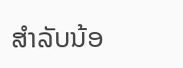ສໍາລັບນ້ອ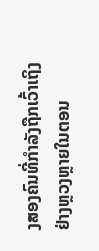ງສອງຄົນທີ່ກໍາລັງຖືກເວົ້າເຖິງຢ່າງຫຼວງຫຼາຍໃນຕອນ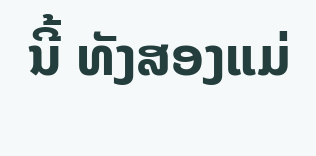ນີ້ ທັງສອງແມ່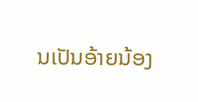ນເປັນອ້າຍນ້ອງ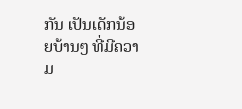ກັນ ເປັນເດັກນ້ອຍບ້ານໆ ທີ່ມີຄວາມ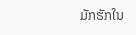ມັກຮັກໃນ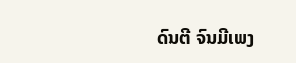ດົນຕີ ຈົນມີເພງ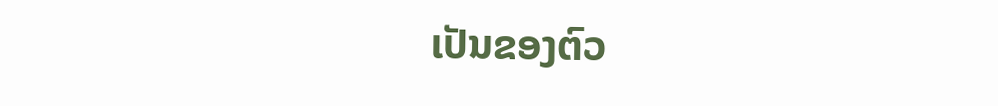ເປັນຂອງຕົວ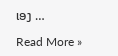ເອງ …

Read More »